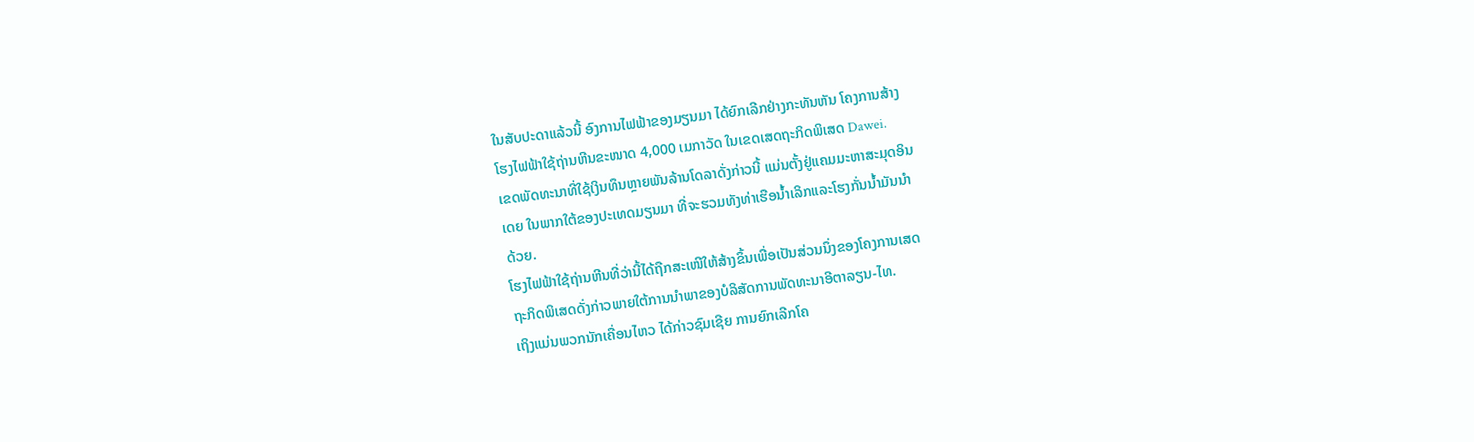ໃນສັບປະດາແລ້ວນີ້ ອົງການໄຟຟ້າຂອງມຽນມາ ໄດ້ຍົກເລີກຢ່າງກະທັນຫັນ ໂຄງການສ້າງ
ໂຮງໄຟຟ້າໃຊ້ຖ່ານຫີນຂະໜາດ 4,000 ເມກາວັດ ໃນເຂດເສດຖະກິດພິເສດ Dawei.
ເຂດພັດທະນາທີ່ໃຊ້ເງິນທຶນຫຼາຍພັນລ້ານໂດລາດັ່ງກ່າວນີ້ ແມ່ນຕັ້ງຢູ່ແຄມມະຫາສະມຸດອິນ
ເດຍ ໃນພາກໃຕ້ຂອງປະເທດມຽນມາ ທີ່ຈະຮວມທັງທ່າເຮືອນໍ້າເລິກແລະໂຮງກັ່ນນໍ້າມັນນຳ
ດ້ວຍ.
ໂຮງໄຟຟ້າໃຊ້ຖ່ານຫີນທີ່ວ່ານີ້ໄດ້ຖືກສະເໜີໃຫ້ສ້າງຂຶ້ນເພື່ອເປັນສ່ວນນຶ່ງຂອງໂຄງການເສດ
ຖະກິດພິເສດດັ່ງກ່າວພາຍໃຕ້ການນຳພາຂອງບໍລິສັດການພັດທະນາອີຕາລຽນ-ໄທ.
ເຖິງແມ່ນພວກນັກເຄື່ອນໄຫວ ໄດ້ກ່າວຊົມເຊີຍ ການຍົກເລີກໂຄ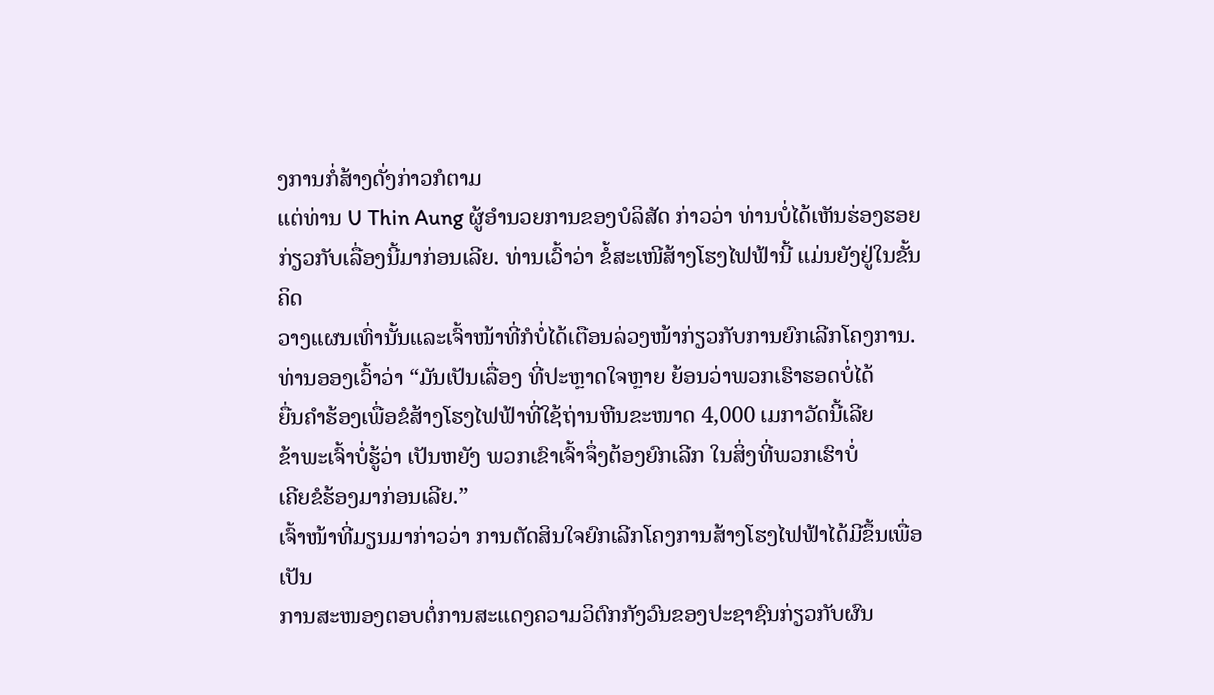ງການກໍ່ສ້າງດັ່ງກ່າວກໍຕາມ
ແຕ່ທ່ານ U Thin Aung ຜູ້ອຳນວຍການຂອງບໍລິສັດ ກ່າວວ່າ ທ່ານບໍ່ໄດ້ເຫັນຮ່ອງຮອຍ
ກ່ຽວກັບເລື່ອງນີ້ມາກ່ອນເລີຍ. ທ່ານເວົ້າວ່າ ຂໍ້ສະເໜີສ້າງໂຮງໄຟຟ້ານີ້ ແມ່ນຍັງຢູ່ໃນຂັ້ນຄິດ
ວາງແຜນເທົ່ານັ້ນແລະເຈົ້າໜ້າທີ່ກໍບໍ່ໄດ້ເຕືອນລ່ວງໜ້າກ່ຽວກັບການຍົກເລີກໂຄງການ.
ທ່ານອອງເວົ້າວ່າ “ມັນເປັນເລື່ອງ ທີ່ປະຫຼາດໃຈຫຼາຍ ຍ້ອນວ່າພວກເຮົາຮອດບໍ່ໄດ້
ຍື່ນຄຳຮ້ອງເພື່ອຂໍສ້າງໂຮງໄຟຟ້າທີ່ໃຊ້ຖ່ານຫີນຂະໜາດ 4,000 ເມກາວັດນີ້ເລີຍ
ຂ້າພະເຈົ້າບໍ່ຮູ້ວ່າ ເປັນຫຍັງ ພວກເຂົາເຈົ້າຈຶ່ງຕ້ອງຍົກເລີກ ໃນສິ່ງທີ່ພວກເຮົາບໍ່
ເຄີຍຂໍຮ້ອງມາກ່ອນເລີຍ.”
ເຈົ້າໜ້າທີ່ມຽນມາກ່າວວ່າ ການຕັດສິນໃຈຍົກເລີກໂຄງການສ້າງໂຮງໄຟຟ້າໄດ້ມີຂຶ້ນເພື່ອເປັນ
ການສະໜອງຕອບຕໍ່ການສະແດງຄວາມວິຕົກກັງວົນຂອງປະຊາຊົນກ່ຽວກັບຜົນ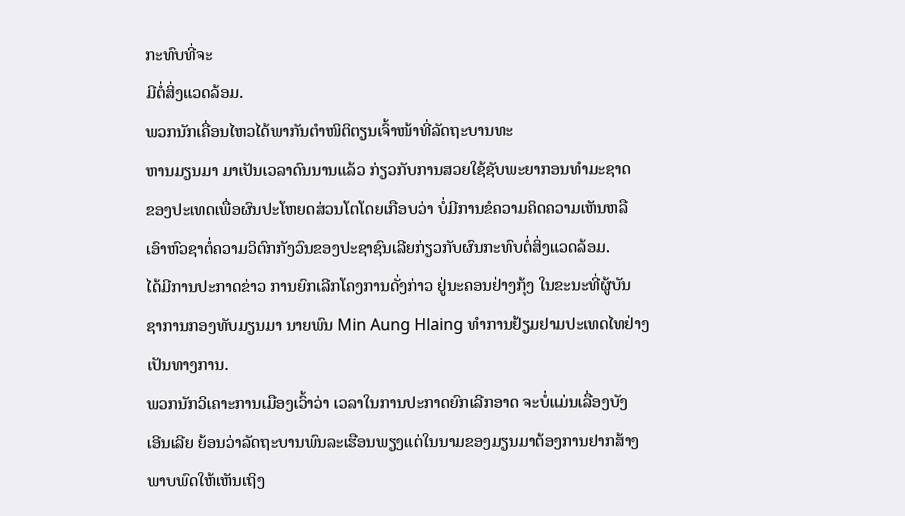ກະທົບທີ່ຈະ
ມີຕໍ່ສິ່ງແວດລ້ອມ.
ພວກນັກເຄື່ອນໄຫວໄດ້ພາກັນຕຳໜິຕິຕຽນເຈົ້າໜ້າທີ່ລັດຖະບານທະ
ຫານມຽນມາ ມາເປັນເວລາດົນນານແລ້ວ ກ່ຽວກັບການສວຍໃຊ້ຊັບພະຍາກອນທຳມະຊາດ
ຂອງປະເທດເພື່ອຜົນປະໂຫຍດສ່ວນໂຕໂດຍເກືອບວ່າ ບໍ່ມີການຂໍຄວາມຄິດຄວາມເຫັນຫລື
ເອົາຫົວຊາຕໍ່ຄວາມວິຕົກກັງວົນຂອງປະຊາຊົນເລີຍກ່ຽວກັບຜົນກະທົບຕໍ່ສິ່ງແວດລ້ອມ.
ໄດ້ມີການປະກາດຂ່າວ ການຍົກເລີກໂຄງການດັ່ງກ່າວ ຢູ່ນະຄອນຢ່າງກຸ້ງ ໃນຂະນະທີ່ຜູ້ບັນ
ຊາການກອງທັບມຽນມາ ນາຍພົນ Min Aung Hlaing ທຳການຢ້ຽມຢາມປະເທດໄທຢ່າງ
ເປັນທາງການ.
ພວກນັກວິເຄາະການເມືອງເວົ້າວ່າ ເວລາໃນການປະກາດຍົກເລີກອາດ ຈະບໍ່ແມ່ນເລື່ອງບັງ
ເອີນເລີຍ ຍ້ອນວ່າລັດຖະບານພົນລະເຮືອນພຽງແຕ່ໃນນາມຂອງມຽນມາຕ້ອງການຢາກສ້າງ
ພາບພົດໃຫ້ເຫັນເຖິງ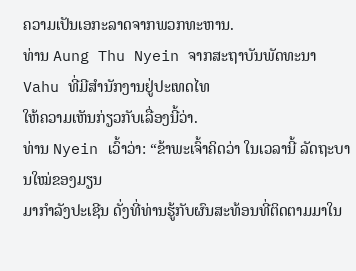ຄວາມເປັນເອກະລາດຈາກພວກທະຫານ.
ທ່ານ Aung Thu Nyein ຈາກສະຖາບັນພັດທະນາ Vahu ທີ່ມີສຳນັກງານຢູ່ປະເທດໄທ
ໃຫ້ຄວາມເຫັນກ່ຽວກັບເລື່ອງນີ້ວ່າ.
ທ່ານ Nyein ເວົ້າວ່າ: “ຂ້າພະເຈົ້າຄິດວ່າ ໃນເວລານີ້ ລັດຖະບານໃໝ່ຂອງມຽນ
ມາກຳລັງປະເຊີນ ດັ່ງທີ່ທ່ານຮູ້ກັບຜົນສະທ້ອນທີ່ຕິດຕາມມາໃນ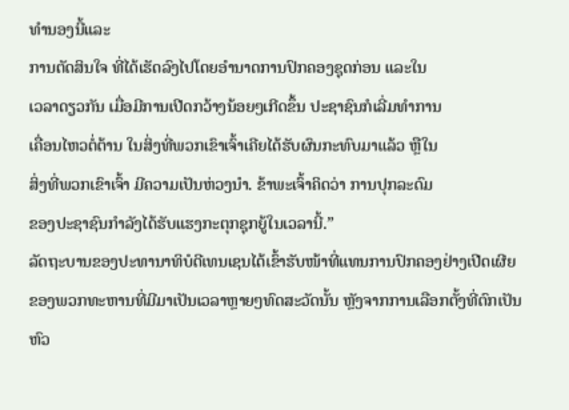ທຳນອງນີ້ແລະ
ການຕັດສິນໃຈ ທີ່ໄດ້ເຮັດລົງໄປໂດຍອຳນາດການປົກຄອງຊຸດກ່ອນ ແລະໃນ
ເວລາດຽວກັນ ເມື່ອມີການເປີດກວ້າງນ້ອຍໆເກີດຂຶ້ນ ປະຊາຊົນກໍເລີ່ມທຳການ
ເຄື່ອນໄຫວຕໍ່ຕ້ານ ໃນສິ່ງທີ່ພວກເຂົາເຈົ້າເຄີຍໄດ້ຮັບຜົນກະທົບມາແລ້ວ ຫຼືໃນ
ສິ່ງທີ່ພວກເຂົາເຈົ້າ ມີຄວາມເປັນຫ່ວງນໍາ. ຂ້າພະເຈົ້າຄິດວ່າ ການປຸກລະດົມ
ຂອງປະຊາຊົນກຳລັງໄດ້ຮັບແຮງກະຕຸກຊຸກຍູ້ໃນເວລານີ້.”
ລັດຖະບານຂອງປະທານາທິບໍດີເທນເຊນໄດ້ເຂົ້າຮັບໜ້າທີ່ແທນການປົກຄອງຢ່າງເປີດເຜີຍ
ຂອງພວກທະຫານທີ່ມີມາເປັນເວລາຫຼາຍໆທົດສະວັດນັ້ນ ຫຼັງຈາກການເລືອກຕັ້ງທີ່ຕົກເປັນ
ຫົວ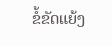ຂໍ້ຂັດແຍ້ງ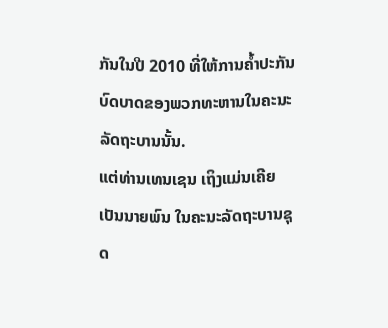ກັນໃນປີ 2010 ທີ່ໃຫ້ການຄໍ້າປະກັນ ບົດບາດຂອງພວກທະຫານໃນຄະນະ
ລັດຖະບານນັ້ນ.
ແຕ່ທ່ານເທນເຊນ ເຖິງແມ່ນເຄີຍເປັນນາຍພົນ ໃນຄະນະລັດຖະບານຊຸດ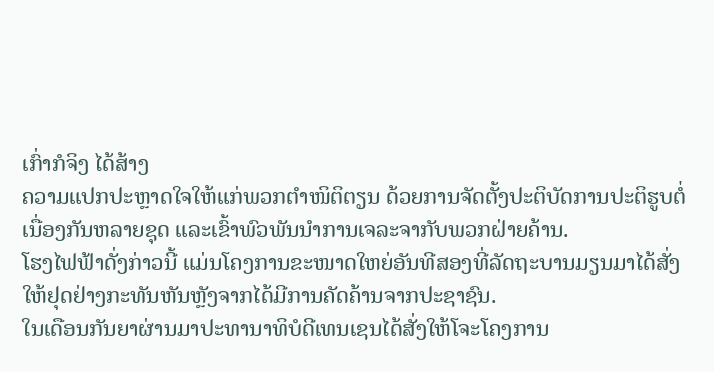ເກົ່າກໍຈິງ ໄດ້ສ້າງ
ຄວາມແປກປະຫຼາດໃຈໃຫ້ແກ່ພວກຕຳໜິຕິຕຽນ ດ້ວຍການຈັດຕັ້ງປະຕິບັດການປະຕິຮູບຕໍ່
ເນື່ອງກັນຫລາຍຊຸດ ແລະເຂົ້າພົວພັນນຳການເຈລະຈາກັບພວກຝ່າຍຄ້ານ.
ໂຮງໄຟຟ້າດັ່ງກ່າວນີ້ ແມ່ນໂຄງການຂະໜາດໃຫຍ່ອັນທີສອງທີ່ລັດຖະບານມຽນມາໄດ້ສັ່ງ
ໃຫ້ຢຸດຢ່າງກະທັນຫັນຫຼັງຈາກໄດ້ມີການຄັດຄ້ານຈາກປະຊາຊົນ.
ໃນເດືອນກັນຍາຜ່ານມາປະທານາທິບໍດີເທນເຊນໄດ້ສັ່ງໃຫ້ໂຈະໂຄງການ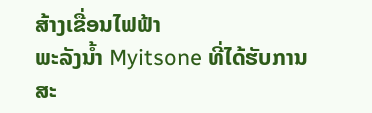ສ້າງເຂື່ອນໄຟຟ້າ
ພະລັງນໍ້າ Myitsone ທີ່ໄດ້ຮັບການສະ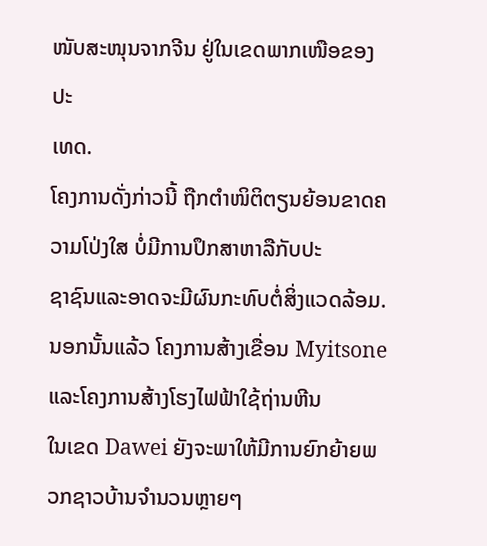ໜັບສະໜຸນຈາກຈີນ ຢູ່ໃນເຂດພາກເໜືອຂອງປະ
ເທດ.
ໂຄງການດັ່ງກ່າວນີ້ ຖືກຕຳໜິຕິຕຽນຍ້ອນຂາດຄວາມໂປ່ງໃສ ບໍ່ມີການປຶກສາຫາລືກັບປະ
ຊາຊົນແລະອາດຈະມີຜົນກະທົບຕໍ່ສິ່ງແວດລ້ອມ.
ນອກນັ້ນແລ້ວ ໂຄງການສ້າງເຂື່ອນ Myitsone ແລະໂຄງການສ້າງໂຮງໄຟຟ້າໃຊ້ຖ່ານຫີນ
ໃນເຂດ Dawei ຍັງຈະພາໃຫ້ມີການຍົກຍ້າຍພວກຊາວບ້ານຈຳນວນຫຼາຍໆ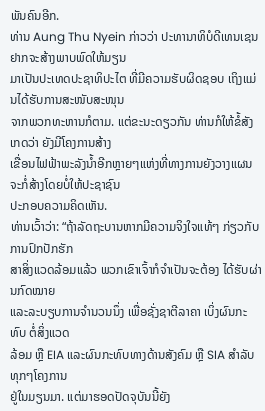ພັນຄົນອີກ.
ທ່ານ Aung Thu Nyein ກ່າວວ່າ ປະທານາທິບໍດີເທນເຊນຢາກຈະສ້າງພາບພົດໃຫ້ມຽນ
ມາເປັນປະເທດປະຊາທິປະໄຕ ທີ່ມີຄວາມຮັບຜິດຊອບ ເຖິງແມ່ນໄດ້ຮັບການສະໜັບສະໜຸນ
ຈາກພວກທະຫານກໍຕາມ. ແຕ່ຂະນະດຽວກັນ ທ່ານກໍໃຫ້ຂໍ້ສັງເກດວ່າ ຍັງມີໂຄງການສ້າງ
ເຂື່ອນໄຟຟ້າພະລັງນໍ້າອີກຫຼາຍໆແຫ່ງທີ່ທາງການຍັງວາງແຜນຈະກໍ່ສ້າງໂດຍບໍ່ໃຫ້ປະຊາຊົນ
ປະກອບຄວາມຄິດເຫັນ.
ທ່ານເວົ້າວ່າ: “ຖ້າລັດຖະບານຫາກມີຄວາມຈິງໃຈແທ້ໆ ກ່ຽວກັບການປົກປັກຮັກ
ສາສິ່ງແວດລ້ອມແລ້ວ ພວກເຂົາເຈົ້າກໍຈຳເປັນຈະຕ້ອງ ໄດ້ຮັບຜ່ານກົດໝາຍ
ແລະລະບຽບການຈຳນວນນຶ່ງ ເພື່ອຊັ່ງຊາຕີລາຄາ ເບິ່ງຜົນກະທົບ ຕໍ່ສິ່ງແວດ
ລ້ອມ ຫຼື EIA ແລະຜົນກະທົບທາງດ້ານສັງຄົມ ຫຼື SIA ສຳລັບທຸກໆໂຄງການ
ຢູ່ໃນມຽນມາ. ແຕ່ມາຮອດປັດຈຸບັນນີ້ຍັງ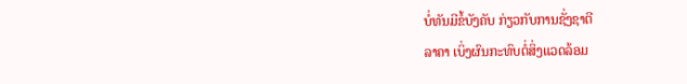ບໍ່ທັນມີຂໍ້ບັງຄັບ ກ່ຽວກັບການຊັ່ງຊາຕີ
ລາຄາ ເບິ່ງຜົນກະທົບຕໍ່ສິ່ງແວດລ້ອມ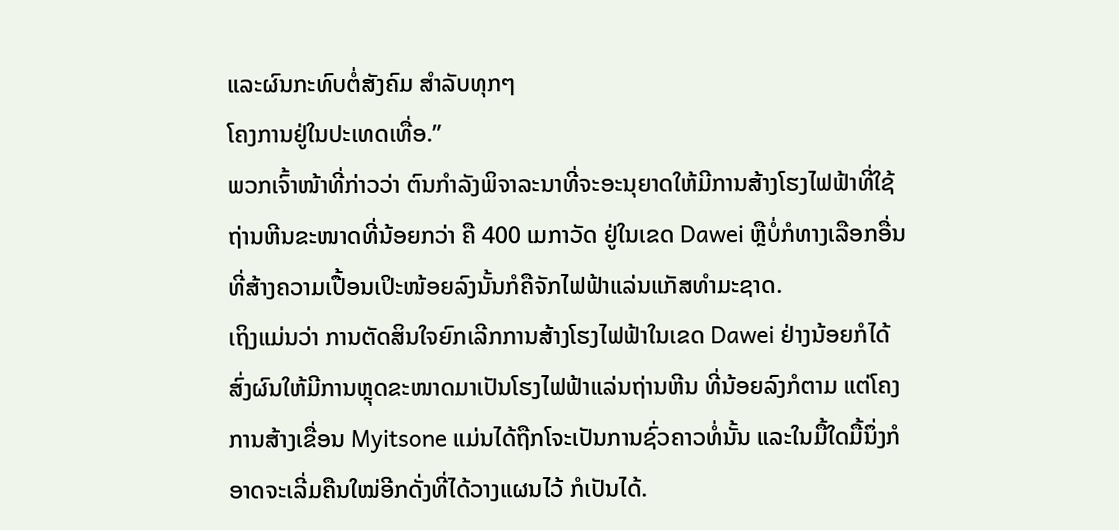ແລະຜົນກະທົບຕໍ່ສັງຄົມ ສຳລັບທຸກໆ
ໂຄງການຢູ່ໃນປະເທດເທື່ອ.”
ພວກເຈົ້າໜ້າທີ່ກ່າວວ່າ ຕົນກຳລັງພິຈາລະນາທີ່ຈະອະນຸຍາດໃຫ້ມີການສ້າງໂຮງໄຟຟ້າທີ່ໃຊ້
ຖ່ານຫີນຂະໜາດທີ່ນ້ອຍກວ່າ ຄື 400 ເມກາວັດ ຢູ່ໃນເຂດ Dawei ຫຼືບໍ່ກໍທາງເລືອກອື່ນ
ທີ່ສ້າງຄວາມເປື້ອນເປິະໜ້ອຍລົງນັ້ນກໍຄືຈັກໄຟຟ້າແລ່ນແກັສທຳມະຊາດ.
ເຖິງແມ່ນວ່າ ການຕັດສິນໃຈຍົກເລີກການສ້າງໂຮງໄຟຟ້າໃນເຂດ Dawei ຢ່າງນ້ອຍກໍໄດ້
ສົ່ງຜົນໃຫ້ມີການຫຼຸດຂະໜາດມາເປັນໂຮງໄຟຟ້າແລ່ນຖ່ານຫີນ ທີ່ນ້ອຍລົງກໍຕາມ ແຕ່ໂຄງ
ການສ້າງເຂື່ອນ Myitsone ແມ່ນໄດ້ຖືກໂຈະເປັນການຊົ່ວຄາວທໍ່ນັ້ນ ແລະໃນມື້ໃດມື້ນຶ່ງກໍ
ອາດຈະເລີ່ມຄືນໃໝ່ອີກດັ່ງທີ່ໄດ້ວາງແຜນໄວ້ ກໍເປັນໄດ້.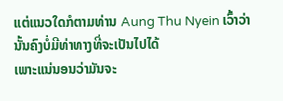ແຕ່ແນວໃດກໍຕາມທ່ານ Aung Thu Nyein ເວົ້າວ່າ ນັ້ນຄົງບໍ່ມີທ່າທາງທີ່ຈະເປັນໄປໄດ້
ເພາະແນ່ນອນວ່າມັນຈະ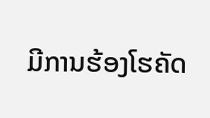ມີການຮ້ອງໂຮຄັດ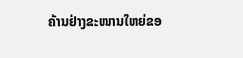ຄ້ານຢ່າງຂະໜານໃຫຍ່ຂອ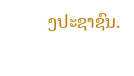ງປະຊາຊົນ.